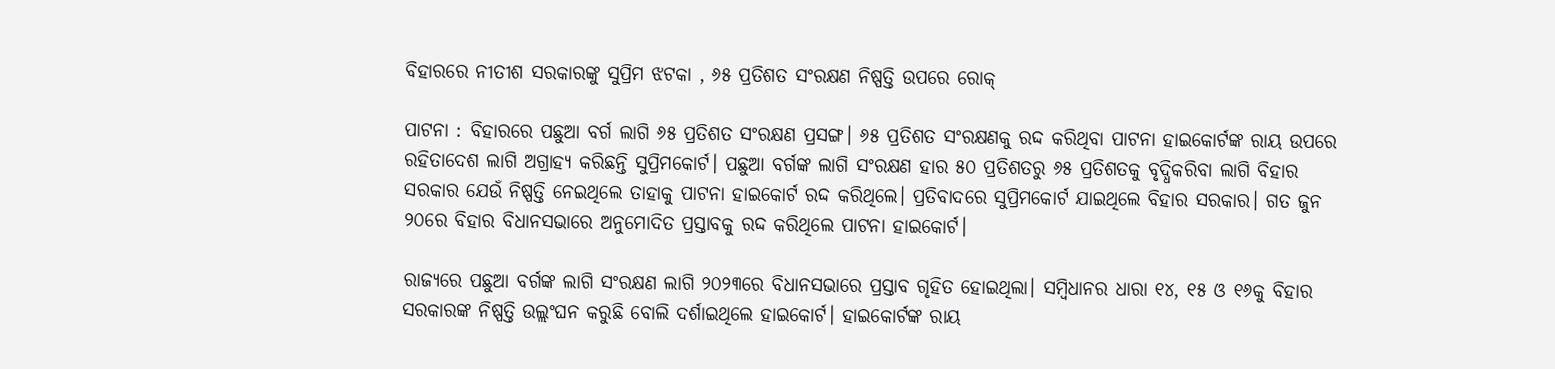ବିହାରରେ ନୀତୀଶ ସରକାରଙ୍କୁ ସୁପ୍ରିମ ଝଟକା , ୬୫ ପ୍ରତିଶତ ସଂରକ୍ଷଣ ନିଷ୍ପତ୍ତି ଉପରେ ରୋକ୍

ପାଟନା : ବିହାରରେ ପଛୁଆ ବର୍ଗ ଲାଗି ୬୫ ପ୍ରତିଶତ ସଂରକ୍ଷଣ ପ୍ରସଙ୍ଗ। ୬୫ ପ୍ରତିଶତ ସଂରକ୍ଷଣକୁ ରଦ୍ଦ କରିଥିବା ପାଟନା ହାଇକୋର୍ଟଙ୍କ ରାୟ ଉପରେ ରହିତାଦେଶ ଲାଗି ଅଗ୍ରାହ୍ୟ କରିଛନ୍ତି ସୁପ୍ରିମକୋର୍ଟ। ପଛୁଆ ବର୍ଗଙ୍କ ଲାଗି ସଂରକ୍ଷଣ ହାର ୫୦ ପ୍ରତିଶତରୁ ୬୫ ପ୍ରତିଶତକୁ ବୃଦ୍ଧିକରିବା ଲାଗି ବିହାର ସରକାର ଯେଉଁ ନିଷ୍ପତ୍ତି ନେଇଥିଲେ ତାହାକୁ ପାଟନା ହାଇକୋର୍ଟ ରଦ୍ଦ କରିଥିଲେ। ପ୍ରତିବାଦରେ ସୁପ୍ରିମକୋର୍ଟ ଯାଇଥିଲେ ବିହାର ସରକାର। ଗତ ଜୁନ ୨୦ରେ ବିହାର ବିଧାନସଭାରେ ଅନୁମୋଦିତ ପ୍ରସ୍ତାବକୁ ରଦ୍ଦ କରିଥିଲେ ପାଟନା ହାଇକୋର୍ଟ।

ରାଜ୍ଯରେ ପଛୁଆ ବର୍ଗଙ୍କ ଲାଗି ସଂରକ୍ଷଣ ଲାଗି ୨୦୨୩ରେ ବିଧାନସଭାରେ ପ୍ରସ୍ତାବ ଗୃହିତ ହୋଇଥିଲା। ସମ୍ବିଧାନର ଧାରା ୧୪, ୧୫ ଓ ୧୬କୁ ବିହାର ସରକାରଙ୍କ ନିଷ୍ପତ୍ତି ଉଲ୍ଲଂଘନ କରୁଛି ବୋଲି ଦର୍ଶାଇଥିଲେ ହାଇକୋର୍ଟ। ହାଇକୋର୍ଟଙ୍କ ରାୟ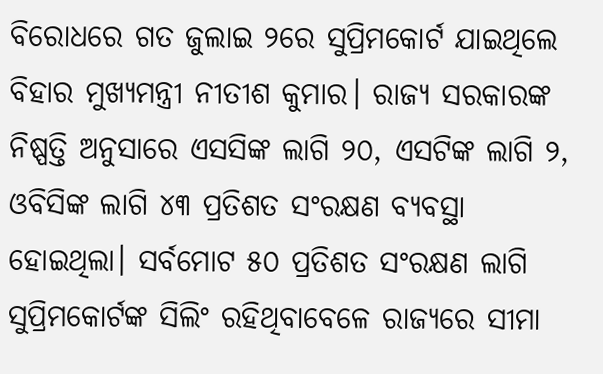ବିରୋଧରେ ଗତ ଜୁଲାଇ ୨ରେ ସୁପ୍ରିମକୋର୍ଟ ଯାଇଥିଲେ ବିହାର ମୁଖ୍ଯମନ୍ତ୍ରୀ ନୀତୀଶ କୁମାର। ରାଜ୍ଯ ସରକାରଙ୍କ ନିଷ୍ପତ୍ତି ଅନୁସାରେ ଏସସିଙ୍କ ଲାଗି ୨୦, ଏସଟିଙ୍କ ଲାଗି ୨, ଓବିସିଙ୍କ ଲାଗି ୪୩ ପ୍ରତିଶତ ସଂରକ୍ଷଣ ବ୍ଯବସ୍ଥା ହୋଇଥିଲା। ସର୍ବମୋଟ ୫୦ ପ୍ରତିଶତ ସଂରକ୍ଷଣ ଲାଗି ସୁପ୍ରିମକୋର୍ଟଙ୍କ ସିଲିଂ ରହିଥିବାବେଳେ ରାଜ୍ଯରେ ସୀମା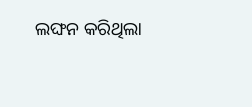ଲଙ୍ଘନ କରିଥିଲା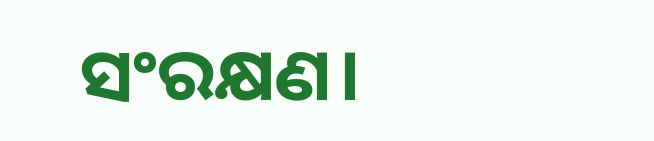ସଂରକ୍ଷଣ।